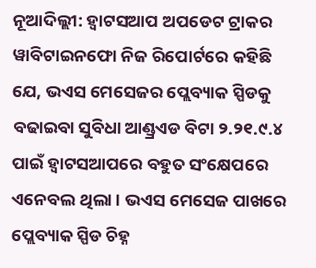ନୂଆଦିଲ୍ଲୀ: ହ୍ୱାଟସଆପ ଅପଡେଟ ଟ୍ରାକର ୱାବିଟାଇନଫୋ ନିଜ ରିପୋର୍ଟରେ କହିଛି ଯେ, ଭଏସ ମେସେଜର ପ୍ଲେବ୍ୟାକ ସ୍ପିଡକୁ ବଢାଇବା ସୁବିଧା ଆଣ୍ଡ୍ରଏଡ ବିଟା ୨.୨୧.୯.୪ ପାଇଁ ହ୍ୱାଟସଆପରେ ବହୁତ ସଂକ୍ଷେପରେ ଏନେବଲ ଥିଲା । ଭଏସ ମେସେଜ ପାଖରେ ପ୍ଲେବ୍ୟାକ ସ୍ପିଡ ଚିହ୍ନ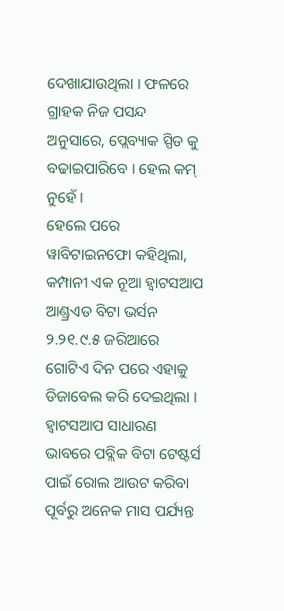ଦେଖାଯାଉଥିଲା । ଫଳରେ ଗ୍ରାହକ ନିଜ ପସନ୍ଦ ଅନୁସାରେ, ପ୍ଲେବ୍ୟାକ ସ୍ପିଡ କୁ ବଢାଇପାରିବେ । ହେଲ କମ୍ ନୁହେଁ ।
ହେଲେ ପରେ ୱାବିଟାଇନଫୋ କହିଥିଲା, କମ୍ପାନୀ ଏକ ନୂଆ ହ୍ୱାଟସଆପ ଆଣ୍ଡ୍ରଏଡ ବିଟା ଭର୍ସନ ୨.୨୧.୯.୫ ଜରିଆରେ ଗୋଟିଏ ଦିନ ପରେ ଏହାକୁ ଡିଜାବେଲ କରି ଦେଇଥିଲା ।
ହ୍ୱାଟସଆପ ସାଧାରଣ ଭାବରେ ପବ୍ଲିକ ବିଟା ଟେଷ୍ଟର୍ସ ପାଇଁ ରୋଲ ଆଉଟ କରିବା ପୂର୍ବରୁ ଅନେକ ମାସ ପର୍ଯ୍ୟନ୍ତ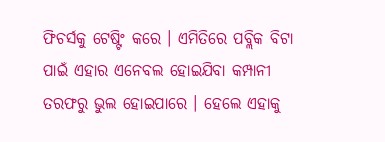ଫିଚର୍ସକୁ ଟେଷ୍ଟିଂ କରେ । ଏମିତିରେ ପବ୍ଲିକ ବିଟା ପାଇଁ ଏହାର ଏନେବଲ ହୋଇଯିବା କମ୍ପାନୀ ତରଫରୁ ଭୁଲ ହୋଇପାରେ । ହେଲେ ଏହାକୁ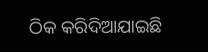ଠିକ କରିଦିଆଯାଇଛି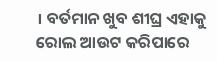। ବର୍ତମାନ ଖୁବ ଶୀଘ୍ର ଏହାକୁ ରୋଲ ଆଉଟ କରିପାରେ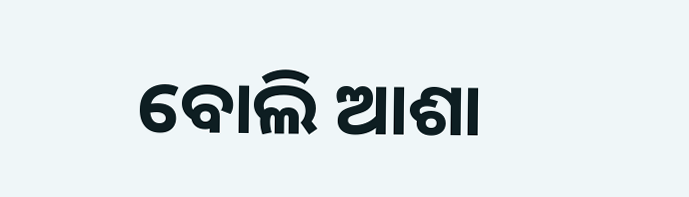ବୋଲି ଆଶା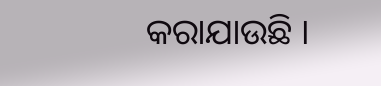କରାଯାଉଛି ।